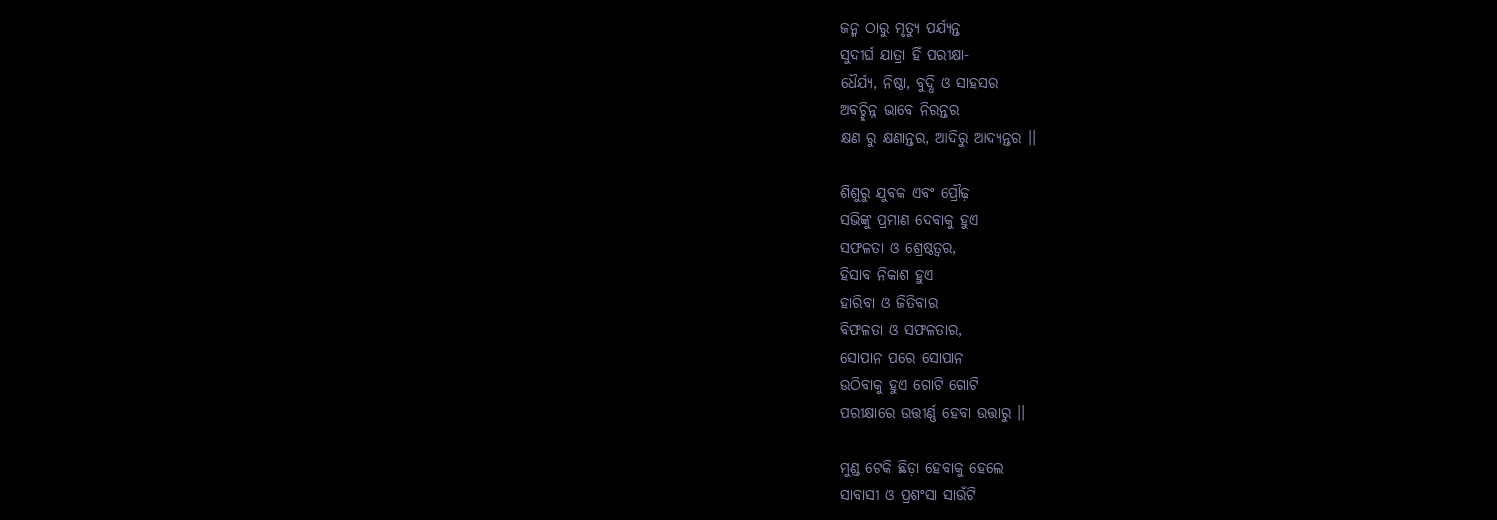ଜନ୍ମ ଠାରୁ ମୃତ୍ୟୁ ପର୍ଯ୍ୟନ୍ତ
ସୁଦୀର୍ଘ ଯାତ୍ରା ହିଁ ପରୀକ୍ଷା-
ଧୈର୍ଯ୍ୟ, ନିଷ୍ଠା, ବୁଦ୍ଧି ଓ ସାହସର
ଅବଚ୍ଛିନ୍ନ ଭାବେ ନିରନ୍ତର
କ୍ଷଣ ରୁ କ୍ଷଣାନ୍ତର, ଆଦିରୁ ଆଦ୍ୟନ୍ତର ।।

ଶିଶୁରୁ ଯୁବକ ଏବଂ ପ୍ରୌଢ଼
ସଭିଙ୍କୁ ପ୍ରମାଣ ଦେବାକୁ ହୁଏ
ସଫଳତା ଓ ଶ୍ରେଷ୍ଠତ୍ୱର,
ହିସାବ ନିକାଶ ହୁଏ
ହାରିବା ଓ ଜିତିବାର
ବିଫଳତା ଓ ସଫଳତାର,
ସୋପାନ ପରେ ସୋପାନ
ଉଠିବାକୁ ହୁଏ ଗୋଟି ଗୋଟି
ପରୀକ୍ଷାରେ ଉତ୍ତୀର୍ଣ୍ଣ ହେବା ଉତ୍ତାରୁ ।।

ମୁଣ୍ଡ ଟେକି ଛିଡ଼ା ହେବାକୁ ହେଲେ
ସାବାସୀ ଓ ପ୍ରଶଂସା ସାଉଁଟି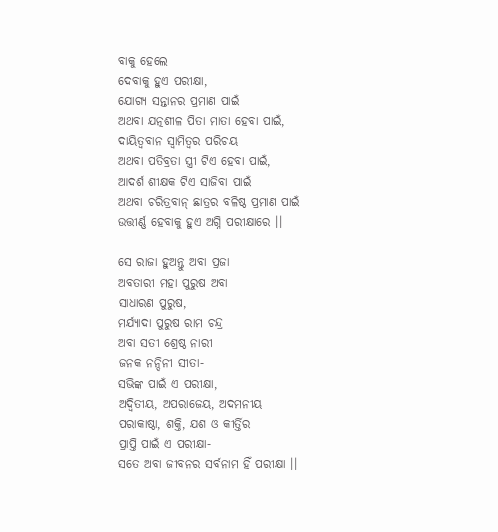ବାକୁ ହେଲେ
ଦେବାକୁ ହୁଏ ପରୀକ୍ଷା,
ଯୋଗ୍ୟ ସନ୍ତାନର ପ୍ରମାଣ ପାଇଁ
ଅଥବା ଯତ୍ନଶୀଳ ପିତା ମାତା ହେବା ପାଇଁ,
ଦାୟିତ୍ବବାନ ସ୍ଵାମିତ୍ୱର ପରିଚୟ
ଅଥବା ପତିବ୍ରତା ସ୍ତ୍ରୀ ଟିଏ ହେବା ପାଇଁ,
ଆଦର୍ଶ ଶୀକ୍ଷକ ଟିଏ ସାଜିବା ପାଇଁ
ଅଥବା ଚରିତ୍ରବାନ୍ ଛାତ୍ରର ବଳିଷ୍ଠ ପ୍ରମାଣ ପାଇଁ
ଉତ୍ତୀର୍ଣ୍ଣ ହେବାକୁ ହୁଏ ଅଗ୍ନି ପରୀକ୍ଷାରେ ।।

ସେ ରାଜା ହୁଅନ୍ତୁ ଅବା ପ୍ରଜା
ଅବତାରୀ ମହା ପୁରୁଷ ଅବା
ସାଧାରଣ ପୁରୁଷ,
ମର୍ଯ୍ୟାଦା ପୁରୁଷ ରାମ ଚନ୍ଦ୍ର
ଅବା ସତୀ ଶ୍ରେଷ୍ଠ ନାରୀ
ଜନକ ନନ୍ଦିନୀ ସୀତା-
ସଭିଙ୍କ ପାଇଁ ଏ ପରୀକ୍ଷା,
ଅଦ୍ୱିତୀୟ, ଅପରାଜେୟ, ଅଦମନୀୟ
ପରାକାଷ୍ଠା, ଶକ୍ତି, ଯଶ ଓ କୀର୍ତ୍ତିର
ପ୍ରାପ୍ତି ପାଇଁ ଏ ପରୀକ୍ଷା-
ସତେ ଅବା ଜୀବନର ସର୍ବନାମ ହିଁ ପରୀକ୍ଷା ।।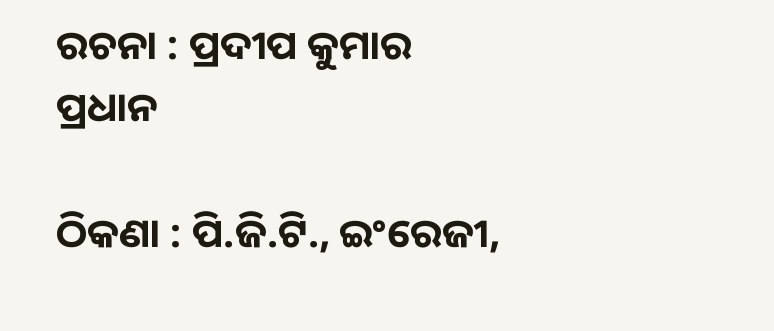ରଚନା : ପ୍ରଦୀପ କୁମାର ପ୍ରଧାନ

ଠିକଣା : ପି.ଜି.ଟି., ଇଂରେଜୀ,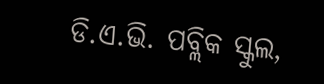ଡି.ଏ.ଭି. ପବ୍ଲିକ ସ୍କୁଲ,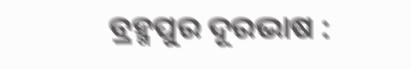ବ୍ରହ୍ମପୁର ଦୂରଭାଷ :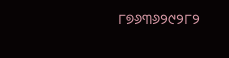୮୭୬୩୬୨୯୨୮୨